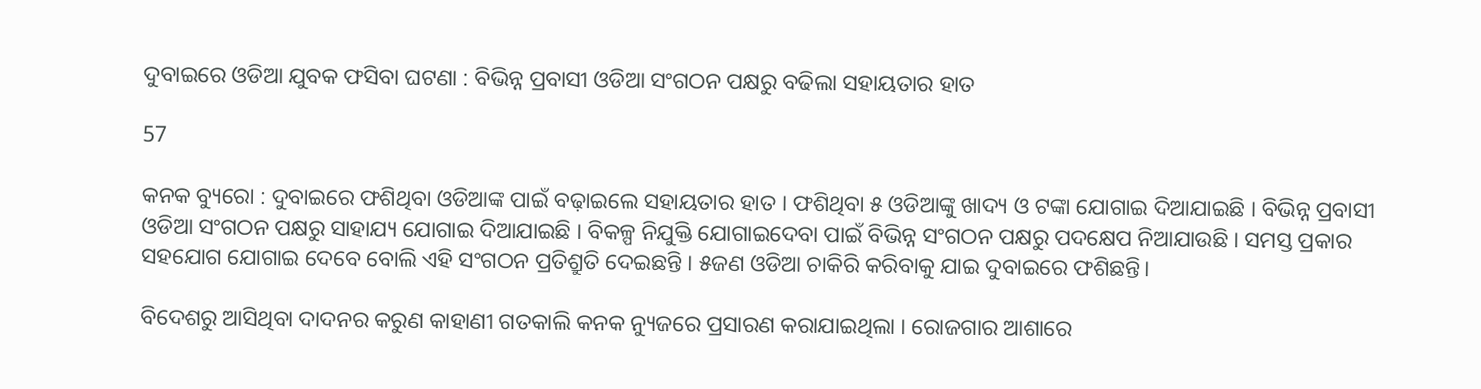ଦୁବାଇରେ ଓଡିଆ ଯୁବକ ଫସିବା ଘଟଣା : ବିଭିନ୍ନ ପ୍ରବାସୀ ଓଡିଆ ସଂଗଠନ ପକ୍ଷରୁ ବଢିଲା ସହାୟତାର ହାତ

57

କନକ ବ୍ୟୁରୋ : ଦୁବାଇରେ ଫଶିଥିବା ଓଡିଆଙ୍କ ପାଇଁ ବଢ଼ାଇଲେ ସହାୟତାର ହାତ । ଫଶିଥିବା ୫ ଓଡିଆଙ୍କୁ ଖାଦ୍ୟ ଓ ଟଙ୍କା ଯୋଗାଇ ଦିଆଯାଇଛି । ବିଭିନ୍ନ ପ୍ରବାସୀ ଓଡିଆ ସଂଗଠନ ପକ୍ଷରୁ ସାହାଯ୍ୟ ଯୋଗାଇ ଦିଆଯାଇଛି । ବିକଳ୍ପ ନିଯୁକ୍ତି ଯୋଗାଇଦେବା ପାଇଁ ବିଭିନ୍ନ ସଂଗଠନ ପକ୍ଷରୁ ପଦକ୍ଷେପ ନିଆଯାଉଛି । ସମସ୍ତ ପ୍ରକାର ସହଯୋଗ ଯୋଗାଇ ଦେବେ ବୋଲି ଏହି ସଂଗଠନ ପ୍ରତିଶ୍ରୁତି ଦେଇଛନ୍ତି । ୫ଜଣ ଓଡିଆ ଚାକିରି କରିବାକୁ ଯାଇ ଦୁବାଇରେ ଫଶିଛନ୍ତି।

ବିଦେଶରୁ ଆସିଥିବା ଦାଦନର କରୁଣ କାହାଣୀ ଗତକାଲି କନକ ନ୍ୟୁଜରେ ପ୍ରସାରଣ କରାଯାଇଥିଲା । ରୋଜଗାର ଆଶାରେ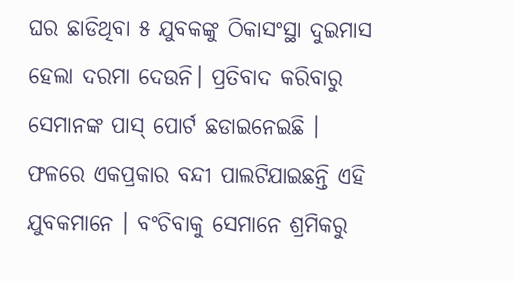ଘର ଛାଡିଥିବା ୫ ଯୁବକଙ୍କୁ ଠିକାସଂସ୍ଥା ଦୁଇମାସ ହେଲା ଦରମା ଦେଉନି। ପ୍ରତିବାଦ କରିବାରୁ ସେମାନଙ୍କ ପାସ୍ ପୋର୍ଟ ଛଡାଇନେଇଛି । ଫଳରେ ଏକପ୍ରକାର ବନ୍ଦୀ ପାଲଟିଯାଇଛନ୍ତି ଏହି ଯୁବକମାନେ । ବଂଚିବାକୁ ସେମାନେ ଶ୍ରମିକରୁ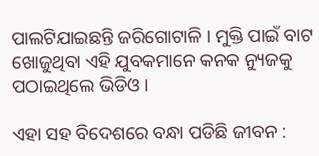ପାଲଟିଯାଇଛନ୍ତି ଜରିଗୋଟାଳି । ମୁକ୍ତି ପାଇଁ ବାଟ ଖୋଜୁଥିବା ଏହି ଯୁବକମାନେ କନକ ନ୍ୟୁଜକୁ ପଠାଇଥିଲେ ଭିଡିଓ ।

ଏହା ସହ ବିଦେଶରେ ବନ୍ଧା ପଡିଛି ଜୀବନ :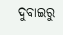ଦୁବାଇରୁ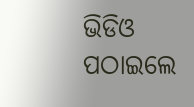ଭିଡିଓ ପଠାଇଲେ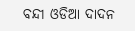ବନ୍ଦୀ ଓଡିଆ ଦାଦନ